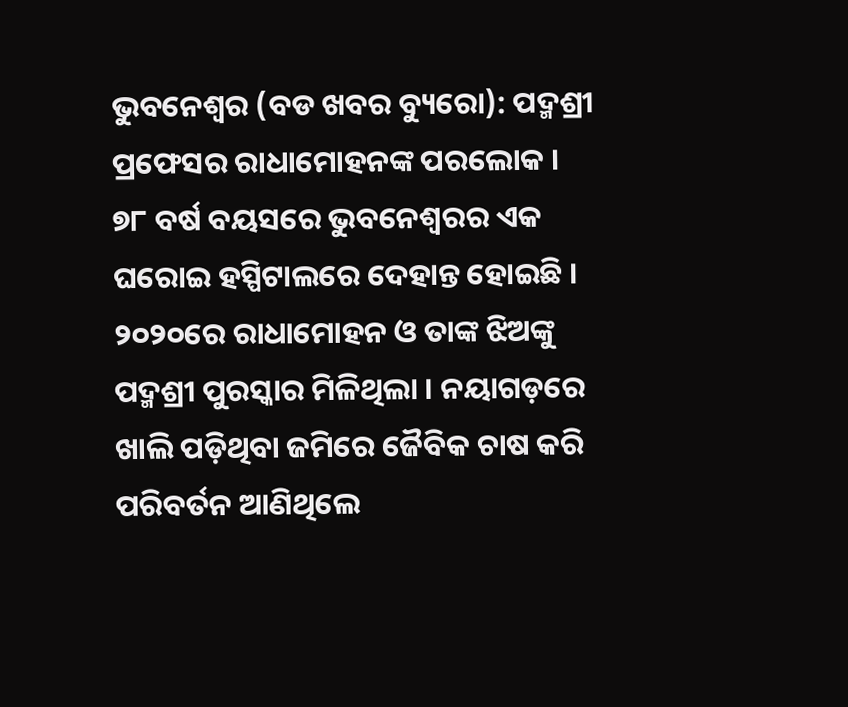ଭୁବନେଶ୍ୱର (ବଡ ଖବର ବ୍ୟୁରୋ): ପଦ୍ମଶ୍ରୀ ପ୍ରଫେସର ରାଧାମୋହନଙ୍କ ପରଲୋକ । ୭୮ ବର୍ଷ ବୟସରେ ଭୁବନେଶ୍ୱରର ଏକ ଘରୋଇ ହସ୍ପିଟାଲରେ ଦେହାନ୍ତ ହୋଇଛି । ୨୦୨୦ରେ ରାଧାମୋହନ ଓ ତାଙ୍କ ଝିଅଙ୍କୁ ପଦ୍ମଶ୍ରୀ ପୁରସ୍କାର ମିଳିଥିଲା । ନୟାଗଡ଼ରେ ଖାଲି ପଡ଼ିଥିବା ଜମିରେ ଜୈବିକ ଚାଷ କରି ପରିବର୍ତନ ଆଣିଥିଲେ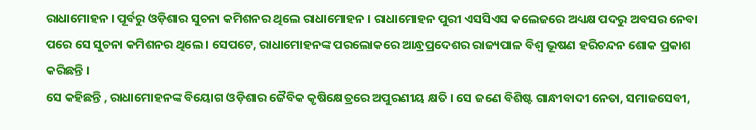ରାଧାମୋହନ । ପୂର୍ବରୁ ଓଡ଼ିଶାର ସୁଚନା କମିଶନର ଥିଲେ ରାଧାମୋହନ । ରାଧାମୋହନ ପୁରୀ ଏସସିଏସ କଲେଜରେ ଅଧ୍ୟକ୍ଷ ପଦରୁ ଅବସର ନେବା ପରେ ସେ ସୁଚନା କମିଶନର ଥିଲେ । ସେପଟେ, ରାଧାମୋହନଙ୍କ ପରଲୋକରେ ଆନ୍ଧ୍ରପ୍ରଦେଶର ରାଜ୍ୟପାଳ ବିଶ୍ବ ଭୂଷଣ ହରିଚନ୍ଦନ ଶୋକ ପ୍ରକାଶ କରିଛନ୍ତି ।
ସେ କହିଛନ୍ତି , ରାଧାମୋହନଙ୍କ ବିୟୋଗ ଓଡ଼ିଶାର ଜୈବିକ କୃଷିକ୍ଷେତ୍ରରେ ଅପୁରଣୀୟ କ୍ଷତି । ସେ ଜଣେ ବିଶିଷ୍ଟ ଗାନ୍ଧୀବାଦୀ ନେତା, ସମାଜସେବୀ,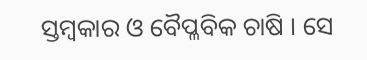ସ୍ତମ୍ବକାର ଓ ବୈପ୍ଳବିକ ଚାଷି । ସେ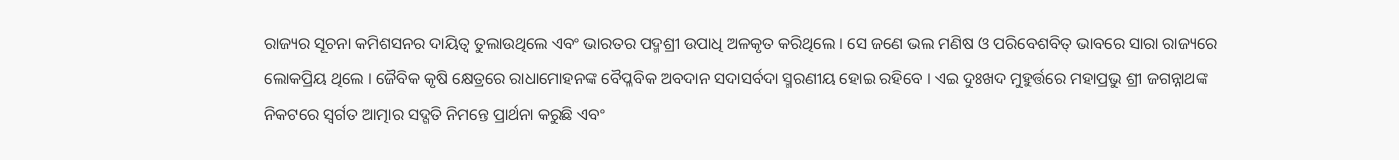ରାଜ୍ୟର ସୂଚନା କମିଶସନର ଦାୟିତ୍ୱ ତୁଲାଉଥିଲେ ଏବଂ ଭାରତର ପଦ୍ମଶ୍ରୀ ଉପାଧି ଅଳକୃତ କରିଥିଲେ । ସେ ଜଣେ ଭଲ ମଣିଷ ଓ ପରିବେଶବିତ୍ ଭାବରେ ସାରା ରାଜ୍ୟରେ ଲୋକପ୍ରିୟ ଥିଲେ । ଜୈବିକ କୃଷି କ୍ଷେତ୍ରରେ ରାଧାମୋହନଙ୍କ ବୈପ୍ଳବିକ ଅବଦାନ ସଦାସର୍ବଦା ସ୍ମରଣୀୟ ହୋଇ ରହିବେ । ଏଇ ଦୁଃଖଦ ମୁହୁର୍ତ୍ତରେ ମହାପ୍ରଭୁ ଶ୍ରୀ ଜଗନ୍ନାଥଙ୍କ ନିକଟରେ ସ୍ୱର୍ଗତ ଆତ୍ମାର ସଦ୍ଗତି ନିମନ୍ତେ ପ୍ରାର୍ଥନା କରୁଛି ଏବଂ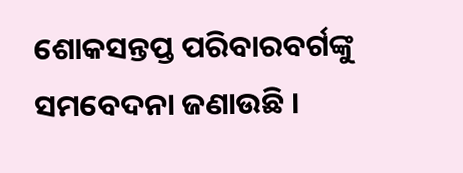ଶୋକସନ୍ତପ୍ତ ପରିବାରବର୍ଗଙ୍କୁ ସମବେଦନା ଜଣାଉଛି ।